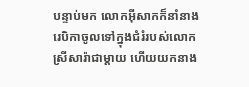បន្ទាប់មក លោកអ៊ីសាកក៏នាំនាងរេបិកាចូលទៅក្នុងជំរំរបស់លោកស្រីសារ៉ាជាម្តាយ ហើយយកនាង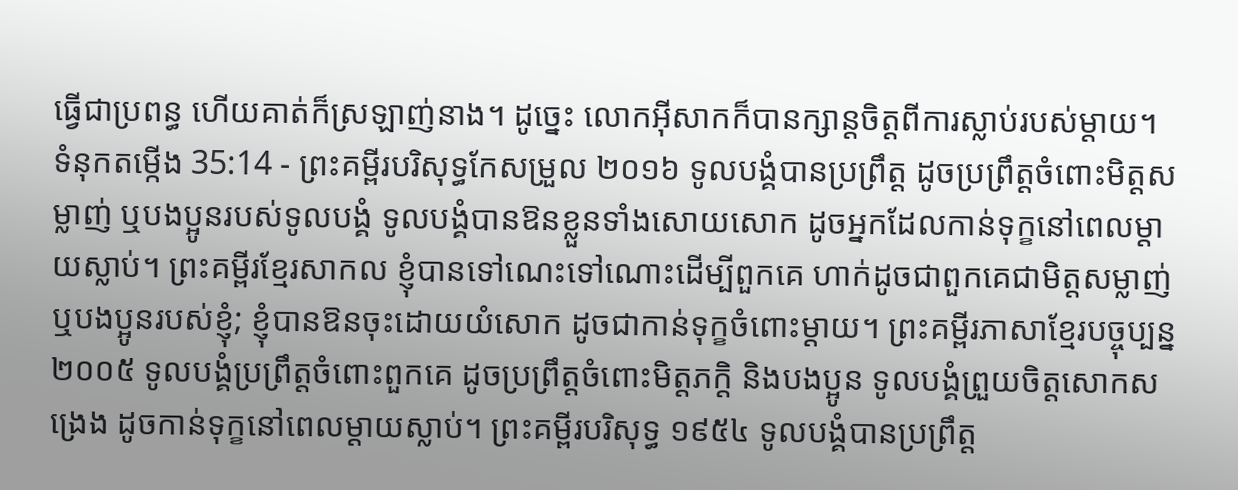ធ្វើជាប្រពន្ធ ហើយគាត់ក៏ស្រឡាញ់នាង។ ដូច្នេះ លោកអ៊ីសាកក៏បានក្សាន្តចិត្តពីការស្លាប់របស់ម្តាយ។
ទំនុកតម្កើង 35:14 - ព្រះគម្ពីរបរិសុទ្ធកែសម្រួល ២០១៦ ទូលបង្គំបានប្រព្រឹត្ត ដូចប្រព្រឹត្តចំពោះមិត្តសម្លាញ់ ឬបងប្អូនរបស់ទូលបង្គំ ទូលបង្គំបានឱនខ្លួនទាំងសោយសោក ដូចអ្នកដែលកាន់ទុក្ខនៅពេលម្តាយស្លាប់។ ព្រះគម្ពីរខ្មែរសាកល ខ្ញុំបានទៅណេះទៅណោះដើម្បីពួកគេ ហាក់ដូចជាពួកគេជាមិត្តសម្លាញ់ ឬបងប្អូនរបស់ខ្ញុំ; ខ្ញុំបានឱនចុះដោយយំសោក ដូចជាកាន់ទុក្ខចំពោះម្ដាយ។ ព្រះគម្ពីរភាសាខ្មែរបច្ចុប្បន្ន ២០០៥ ទូលបង្គំប្រព្រឹត្តចំពោះពួកគេ ដូចប្រព្រឹត្តចំពោះមិត្តភក្ដិ និងបងប្អូន ទូលបង្គំព្រួយចិត្តសោកសង្រេង ដូចកាន់ទុក្ខនៅពេលម្ដាយស្លាប់។ ព្រះគម្ពីរបរិសុទ្ធ ១៩៥៤ ទូលបង្គំបានប្រព្រឹត្ត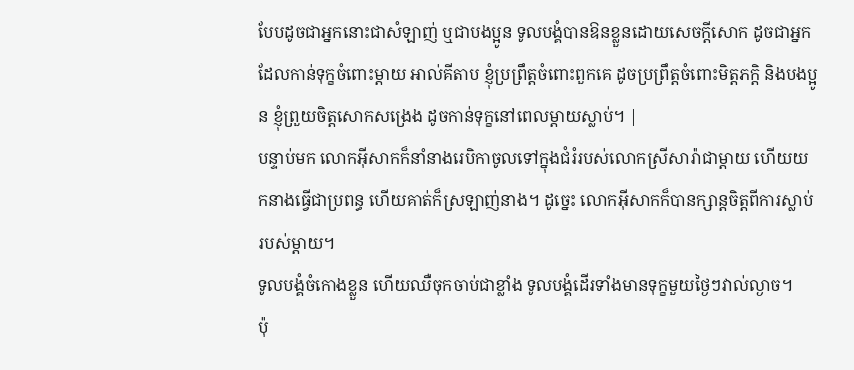បែបដូចជាអ្នកនោះជាសំឡាញ់ ឬជាបងប្អូន ទូលបង្គំបានឱនខ្លួនដោយសេចក្ដីសោក ដូចជាអ្នកដែលកាន់ទុក្ខចំពោះម្តាយ អាល់គីតាប ខ្ញុំប្រព្រឹត្តចំពោះពួកគេ ដូចប្រព្រឹត្តចំពោះមិត្តភក្ដិ និងបងប្អូន ខ្ញុំព្រួយចិត្តសោកសង្រេង ដូចកាន់ទុក្ខនៅពេលម្ដាយស្លាប់។ |
បន្ទាប់មក លោកអ៊ីសាកក៏នាំនាងរេបិកាចូលទៅក្នុងជំរំរបស់លោកស្រីសារ៉ាជាម្តាយ ហើយយកនាងធ្វើជាប្រពន្ធ ហើយគាត់ក៏ស្រឡាញ់នាង។ ដូច្នេះ លោកអ៊ីសាកក៏បានក្សាន្តចិត្តពីការស្លាប់របស់ម្តាយ។
ទូលបង្គំចំកោងខ្លួន ហើយឈឺចុកចាប់ជាខ្លាំង ទូលបង្គំដើរទាំងមានទុក្ខមួយថ្ងៃៗវាល់ល្ងាច។
ប៉ុ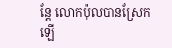ន្តែ លោកប៉ុលបានស្រែកឡើ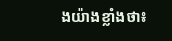ងយ៉ាងខ្លាំងថា៖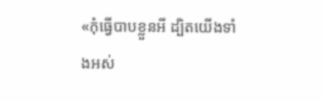«កុំធ្វើបាបខ្លួនអី ដ្បិតយើងទាំងអស់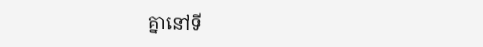គ្នានៅទី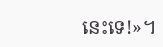នេះទេ!»។